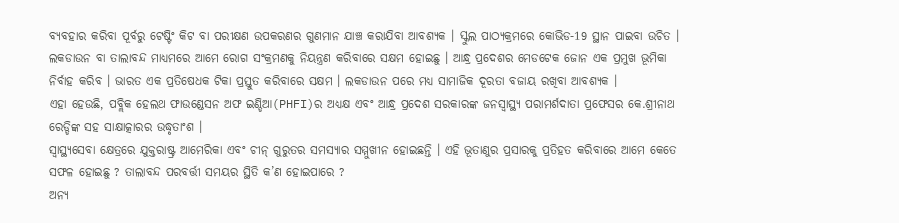ବ୍ୟବହାର କରିବା ପୂର୍ବରୁ ଟେଷ୍ଟିଂ କିଟ ବା ପରୀକ୍ଷଣ ଉପକରଣର ଗୁଣମାନ ଯାଞ୍ଚ କରାଯିବା ଆବଶ୍ୟକ । ସ୍କୁଲ ପାଠ୍ୟକ୍ରମରେ କୋଭିଡ-19 ସ୍ଥାନ ପାଇବା ଉଚିତ । ଲକଡାଉନ ବା ତାଲାବନ୍ଦ ମାଧ୍ୟମରେ ଆମେ ରୋଗ ସଂକ୍ରମଣକୁ ନିୟନ୍ତ୍ରଣ କରିବାରେ ସକ୍ଷମ ହୋଇଛୁ । ଆନ୍ଧ୍ର ପ୍ରଦେଶର ମେଡଟେକ ଜୋନ ଏକ ପ୍ରମୁଖ ଭୂମିକା ନିର୍ବାହ କରିବ । ଭାରତ ଏକ ପ୍ରତିଷେଧକ ଟିକା ପ୍ରସ୍ତୁତ କରିବାରେ ସକ୍ଷମ । ଲକଡାଉନ ପରେ ମଧ୍ୟ ସାମାଜିକ ଦୂରତା ବଜାୟ ରଖିବା ଆବଶ୍ୟକ ।
ଏହା ହେଉଛି, ପବ୍ଲିକ ହେଲଥ ଫାଉଣ୍ଡେସନ ଅଫ ଇଣ୍ଡିଆ(PHFI)ର ଅଧ୍ୟକ୍ଷ ଏବଂ ଆନ୍ଧ୍ର ପ୍ରଦେଶ ସରକାରଙ୍କ ଜନସ୍ବାସ୍ଥ୍ୟ ପରାମର୍ଶଦାତା ପ୍ରଫେସର କେ.ଶ୍ରୀନାଥ ରେଡ୍ଡିଙ୍କ ସହ ସାକ୍ଷାତ୍କାରର ଉଦ୍ଧୃତାଂଶ ।
ସ୍ବାସ୍ଥ୍ୟସେବା କ୍ଷେତ୍ରରେ ଯୁକ୍ତରାଷ୍ଟ୍ର ଆମେରିକା ଏବଂ ଚୀନ୍ ଗୁରୁତର ସମସ୍ୟାର ସମ୍ମୁଖୀନ ହୋଇଛନ୍ତି । ଏହି ଭୂତାଣୁର ପ୍ରସାରକୁ ପ୍ରତିହତ କରିବାରେ ଆମେ କେତେ ସଫଳ ହୋଇଛୁ ? ତାଲାବନ୍ଦ ପରବର୍ତ୍ତୀ ସମୟର ସ୍ଥିତି କ’ଣ ହୋଇପାରେ ?
ଅନ୍ୟ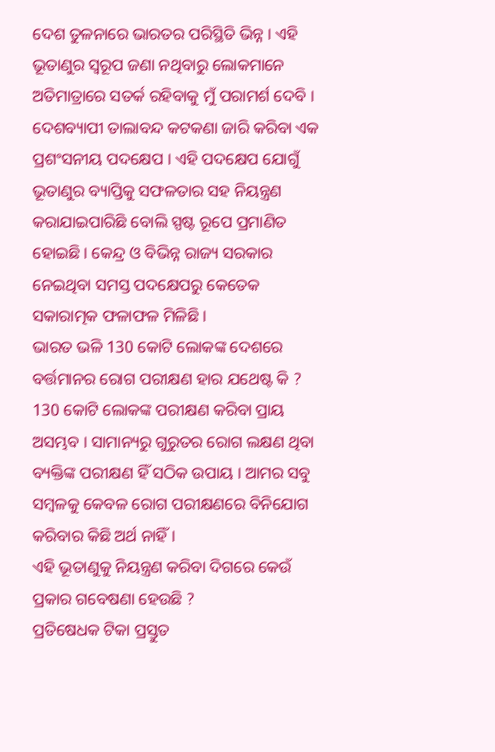ଦେଶ ତୁଳନାରେ ଭାରତର ପରିସ୍ଥିତି ଭିନ୍ନ । ଏହି ଭୂତାଣୁର ସ୍ବରୂପ ଜଣା ନଥିବାରୁ ଲୋକମାନେ ଅତିମାତ୍ରାରେ ସତର୍କ ରହିବାକୁ ମୁଁ ପରାମର୍ଶ ଦେବି । ଦେଶବ୍ୟାପୀ ତାଲାବନ୍ଦ କଟକଣା ଜାରି କରିବା ଏକ ପ୍ରଶଂସନୀୟ ପଦକ୍ଷେପ । ଏହି ପଦକ୍ଷେପ ଯୋଗୁଁ ଭୂତାଣୁର ବ୍ୟାପ୍ତିକୁ ସଫଳତାର ସହ ନିୟନ୍ତ୍ରଣ କରାଯାଇପାରିଛି ବୋଲି ସ୍ପଷ୍ଟ ରୂପେ ପ୍ରମାଣିତ ହୋଇଛି । କେନ୍ଦ୍ର ଓ ବିଭିନ୍ନ ରାଜ୍ୟ ସରକାର ନେଇଥିବା ସମସ୍ତ ପଦକ୍ଷେପରୁ କେତେକ ସକାରାତ୍ମକ ଫଳାଫଳ ମିଳିଛି ।
ଭାରତ ଭଳି 130 କୋଟି ଲୋକଙ୍କ ଦେଶରେ ବର୍ତ୍ତମାନର ରୋଗ ପରୀକ୍ଷଣ ହାର ଯଥେଷ୍ଟ କି ?
130 କୋଟି ଲୋକଙ୍କ ପରୀକ୍ଷଣ କରିବା ପ୍ରାୟ ଅସମ୍ଭବ । ସାମାନ୍ୟରୁ ଗୁରୁତର ରୋଗ ଲକ୍ଷଣ ଥିବା ବ୍ୟକ୍ତିଙ୍କ ପରୀକ୍ଷଣ ହିଁ ସଠିକ ଉପାୟ । ଆମର ସବୁ ସମ୍ବଳକୁ କେବଳ ରୋଗ ପରୀକ୍ଷଣରେ ବିନିଯୋଗ କରିବାର କିଛି ଅର୍ଥ ନାହିଁ ।
ଏହି ଭୂତାଣୁକୁ ନିୟନ୍ତ୍ରଣ କରିବା ଦିଗରେ କେଉଁ ପ୍ରକାର ଗବେଷଣା ହେଉଛି ?
ପ୍ରତିଷେଧକ ଟିକା ପ୍ରସ୍ତୁତ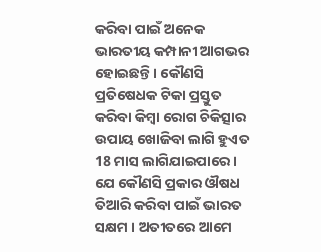କରିବା ପାଇଁ ଅନେକ ଭାରତୀୟ କମ୍ପାନୀ ଆଗଭର ହୋଇଛନ୍ତି । କୌଣସି ପ୍ରତିଷେଧକ ଟିକା ପ୍ରସ୍ତୁତ କରିବା କିମ୍ବା ରୋଗ ଚିକିତ୍ସାର ଉପାୟ ଖୋଜିବା ଲାଗି ହୁଏତ 18 ମାସ ଲାଗିଯାଇପାରେ । ଯେ କୌଣସି ପ୍ରକାର ଔଷଧ ତିଆରି କରିବା ପାଇଁ ଭାରତ ସକ୍ଷମ । ଅତୀତରେ ଆମେ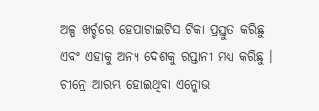ଅଳ୍ପ ଖର୍ଚ୍ଚରେ ହେପାଟାଇଟିସ ଟିକା ପ୍ରସ୍ତୁତ କରିଛୁ ଏବଂ ଏହାକୁ ଅନ୍ୟ ଦେଶକୁ ରପ୍ତାନୀ ମଧ୍ୟ କରିଛୁ ।
ଚୀନ୍ରେ ଆରମ୍ଭ ହୋଇଥିବା ଏନ୍କୋଭ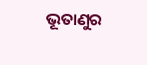ଭୂତାଣୁର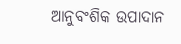ଆନୁବଂଶିକ ଉପାଦାନ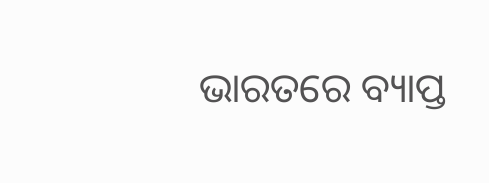ଭାରତରେ ବ୍ୟାପ୍ତ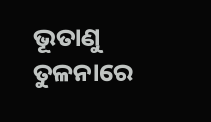ଭୂତାଣୁ ତୁଳନାରେ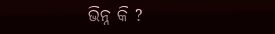ଭିନ୍ନ କି ?